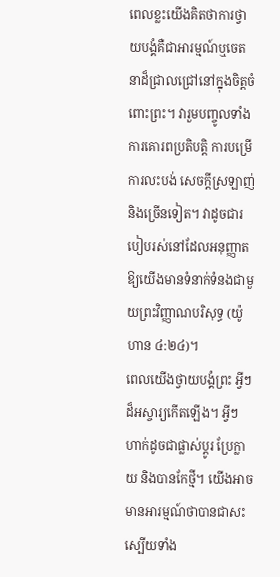ពេលខ្លះយើងគិតថាការថ្វាយបង្គំគឺជាអារម្មណ៍ឬចេតនាដ៏ជ្រាលជ្រៅនៅក្នុងចិត្តចំពោះព្រះ។ វារួមបញ្ចូលទាំងការគោរពប្រតិបត្តិ ការបម្រើ ការលះបង់ សេចក្ដីស្រឡាញ់ និងច្រើនទៀត។ វាដូចជារបៀបរស់នៅដែលអនុញ្ញាតឱ្យយើងមានទំនាក់ទំនងជាមួយព្រះវិញ្ញាណបរិសុទ្ធ (យ៉ូហាន ៤:២៤)។
ពេលយើងថ្វាយបង្គំព្រះ អ្វីៗដ៏អស្ចារ្យកើតឡើង។ អ្វីៗហាក់ដូចជាផ្លាស់ប្ដូរ ប្រែក្លាយ និងបានកែថ្មី។ យើងអាចមានអារម្មណ៍ថាបានជាសះស្បើយទាំង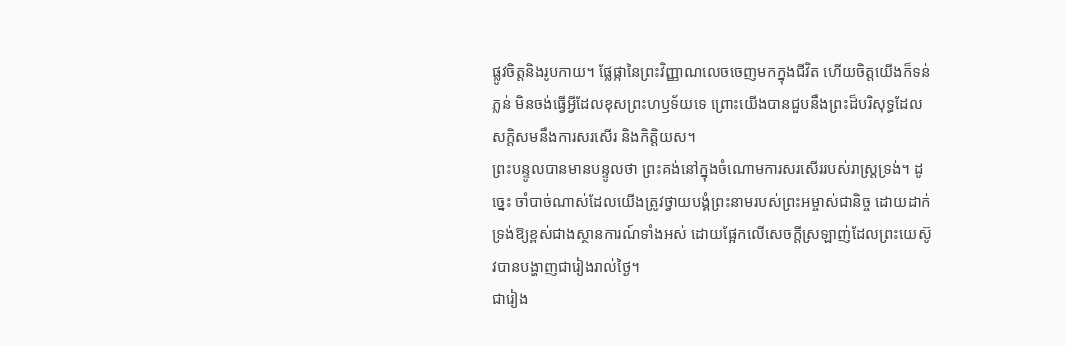ផ្លូវចិត្តនិងរូបកាយ។ ផ្លែផ្កានៃព្រះវិញ្ញាណលេចចេញមកក្នុងជីវិត ហើយចិត្តយើងក៏ទន់ភ្លន់ មិនចង់ធ្វើអ្វីដែលខុសព្រះហឫទ័យទេ ព្រោះយើងបានជួបនឹងព្រះដ៏បរិសុទ្ធដែលសក្តិសមនឹងការសរសើរ និងកិត្តិយស។
ព្រះបន្ទូលបានមានបន្ទូលថា ព្រះគង់នៅក្នុងចំណោមការសរសើររបស់រាស្ត្រទ្រង់។ ដូច្នេះ ចាំបាច់ណាស់ដែលយើងត្រូវថ្វាយបង្គំព្រះនាមរបស់ព្រះអម្ចាស់ជានិច្ច ដោយដាក់ទ្រង់ឱ្យខ្ពស់ជាងស្ថានការណ៍ទាំងអស់ ដោយផ្អែកលើសេចក្ដីស្រឡាញ់ដែលព្រះយេស៊ូវបានបង្ហាញជារៀងរាល់ថ្ងៃ។
ជារៀង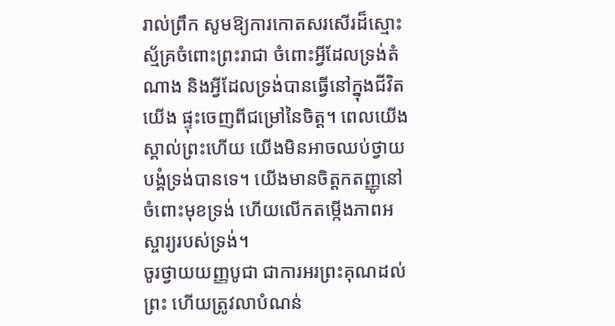រាល់ព្រឹក សូមឱ្យការកោតសរសើរដ៏ស្មោះស្ម័គ្រចំពោះព្រះរាជា ចំពោះអ្វីដែលទ្រង់តំណាង និងអ្វីដែលទ្រង់បានធ្វើនៅក្នុងជីវិតយើង ផ្ទុះចេញពីជម្រៅនៃចិត្ត។ ពេលយើងស្គាល់ព្រះហើយ យើងមិនអាចឈប់ថ្វាយបង្គំទ្រង់បានទេ។ យើងមានចិត្តកតញ្ញូនៅចំពោះមុខទ្រង់ ហើយលើកតម្កើងភាពអស្ចារ្យរបស់ទ្រង់។
ចូរថ្វាយយញ្ញបូជា ជាការអរព្រះគុណដល់ព្រះ ហើយត្រូវលាបំណន់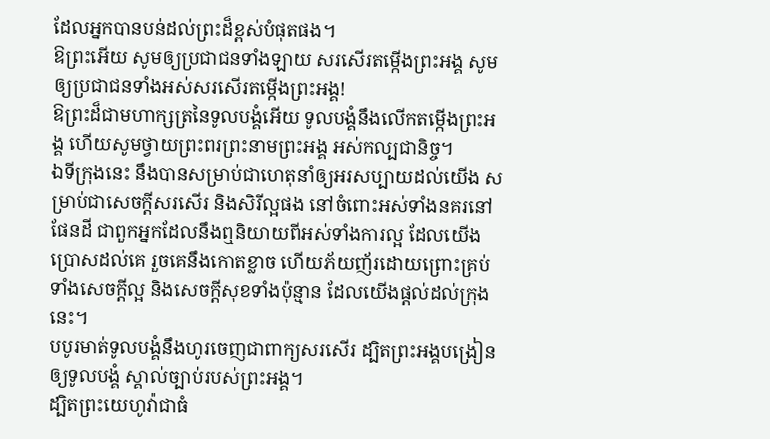ដែលអ្នកបានបន់ដល់ព្រះដ៏ខ្ពស់បំផុតផង។
ឱព្រះអើយ សូមឲ្យប្រជាជនទាំងឡាយ សរសើរតម្កើងព្រះអង្គ សូមឲ្យប្រជាជនទាំងអស់សរសើរតម្កើងព្រះអង្គ!
ឱព្រះដ៏ជាមហាក្សត្រនៃទូលបង្គំអើយ ទូលបង្គំនឹងលើកតម្កើងព្រះអង្គ ហើយសូមថ្វាយព្រះពរព្រះនាមព្រះអង្គ អស់កល្បជានិច្ច។
ឯទីក្រុងនេះ នឹងបានសម្រាប់ជាហេតុនាំឲ្យអរសប្បាយដល់យើង សម្រាប់ជាសេចក្ដីសរសើរ និងសិរីល្អផង នៅចំពោះអស់ទាំងនគរនៅផែនដី ជាពួកអ្នកដែលនឹងឮនិយាយពីអស់ទាំងការល្អ ដែលយើងប្រោសដល់គេ រួចគេនឹងកោតខ្លាច ហើយភ័យញ័រដោយព្រោះគ្រប់ទាំងសេចក្ដីល្អ និងសេចក្ដីសុខទាំងប៉ុន្មាន ដែលយើងផ្តល់ដល់ក្រុងនេះ។
បបូរមាត់ទូលបង្គំនឹងហូរចេញជាពាក្យសរសើរ ដ្បិតព្រះអង្គបង្រៀនឲ្យទូលបង្គំ ស្គាល់ច្បាប់របស់ព្រះអង្គ។
ដ្បិតព្រះយេហូវ៉ាជាធំ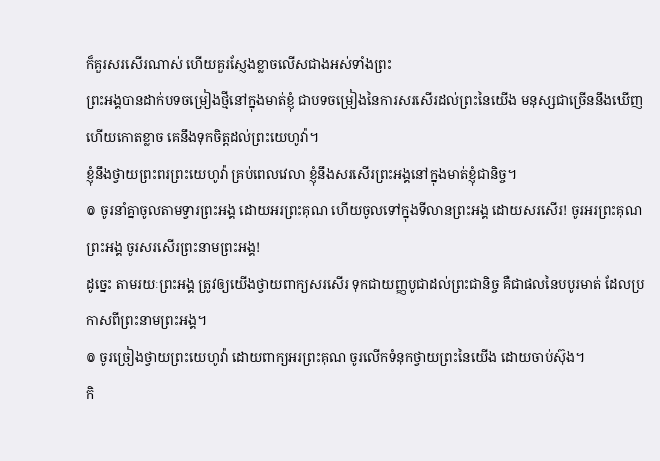ក៏គួរសរសើរណាស់ ហើយគួរស្ញែងខ្លាចលើសជាងអស់ទាំងព្រះ
ព្រះអង្គបានដាក់បទចម្រៀងថ្មីនៅក្នុងមាត់ខ្ញុំ ជាបទចម្រៀងនៃការសរសើរដល់ព្រះនៃយើង មនុស្សជាច្រើននឹងឃើញ ហើយកោតខ្លាច គេនឹងទុកចិត្តដល់ព្រះយេហូវ៉ា។
ខ្ញុំនឹងថ្វាយព្រះពរព្រះយេហូវ៉ា គ្រប់ពេលវេលា ខ្ញុំនឹងសរសើរព្រះអង្គនៅក្នុងមាត់ខ្ញុំជានិច្ច។
៙ ចូរនាំគ្នាចូលតាមទ្វារព្រះអង្គ ដោយអរព្រះគុណ ហើយចូលទៅក្នុងទីលានព្រះអង្គ ដោយសរសើរ! ចូរអរព្រះគុណព្រះអង្គ ចូរសរសើរព្រះនាមព្រះអង្គ!
ដូច្នេះ តាមរយៈព្រះអង្គ ត្រូវឲ្យយើងថ្វាយពាក្យសរសើរ ទុកជាយញ្ញបូជាដល់ព្រះជានិច្ច គឺជាផលនៃបបូរមាត់ ដែលប្រកាសពីព្រះនាមព្រះអង្គ។
៙ ចូរច្រៀងថ្វាយព្រះយេហូវ៉ា ដោយពាក្យអរព្រះគុណ ចូរលើកទំនុកថ្វាយព្រះនៃយើង ដោយចាប់ស៊ុង។
កិ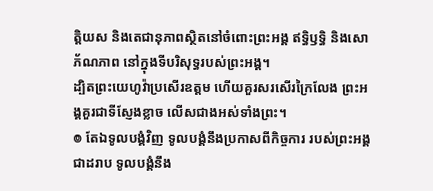ត្តិយស និងតេជានុភាពស្ថិតនៅចំពោះព្រះអង្គ ឥទ្ធិឫទ្ធិ និងសោភ័ណភាព នៅក្នុងទីបរិសុទ្ធរបស់ព្រះអង្គ។
ដ្បិតព្រះយេហូវ៉ាប្រសើរឧត្តម ហើយគួរសរសើរក្រៃលែង ព្រះអង្គគួរជាទីស្ញែងខ្លាច លើសជាងអស់ទាំងព្រះ។
៙ តែឯទូលបង្គំវិញ ទូលបង្គំនឹងប្រកាសពីកិច្ចការ របស់ព្រះអង្គជាដរាប ទូលបង្គំនឹង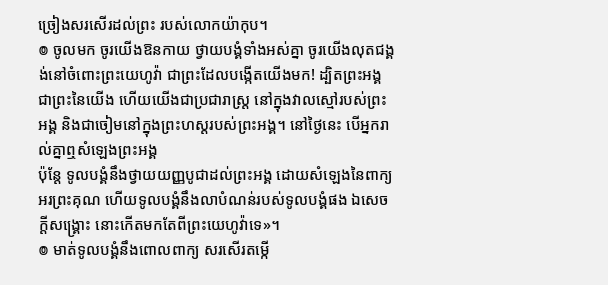ច្រៀងសរសើរដល់ព្រះ របស់លោកយ៉ាកុប។
៙ ចូលមក ចូរយើងឱនកាយ ថ្វាយបង្គំទាំងអស់គ្នា ចូរយើងលុតជង្គង់នៅចំពោះព្រះយេហូវ៉ា ជាព្រះដែលបង្កើតយើងមក! ដ្បិតព្រះអង្គជាព្រះនៃយើង ហើយយើងជាប្រជារាស្ត្រ នៅក្នុងវាលស្មៅរបស់ព្រះអង្គ និងជាចៀមនៅក្នុងព្រះហស្តរបស់ព្រះអង្គ។ នៅថ្ងៃនេះ បើអ្នករាល់គ្នាឮសំឡេងព្រះអង្គ
ប៉ុន្តែ ទូលបង្គំនឹងថ្វាយយញ្ញបូជាដល់ព្រះអង្គ ដោយសំឡេងនៃពាក្យអរព្រះគុណ ហើយទូលបង្គំនឹងលាបំណន់របស់ទូលបង្គំផង ឯសេចក្ដីសង្គ្រោះ នោះកើតមកតែពីព្រះយេហូវ៉ាទេ»។
៙ មាត់ទូលបង្គំនឹងពោលពាក្យ សរសើរតម្កើ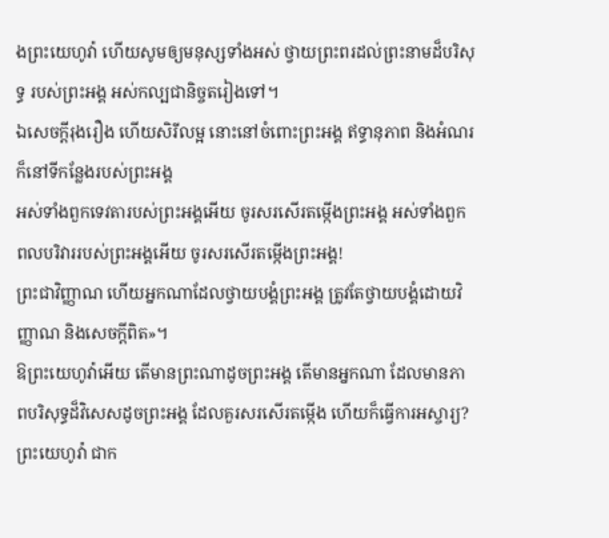ងព្រះយេហូវ៉ា ហើយសូមឲ្យមនុស្សទាំងអស់ ថ្វាយព្រះពរដល់ព្រះនាមដ៏បរិសុទ្ធ របស់ព្រះអង្គ អស់កល្បជានិច្ចតរៀងទៅ។
ឯសេចក្ដីរុងរឿង ហើយសិរីលម្អ នោះនៅចំពោះព្រះអង្គ ឥទ្ធានុភាព និងអំណរក៏នៅទីកន្លែងរបស់ព្រះអង្គ
អស់ទាំងពួកទេវតារបស់ព្រះអង្គអើយ ចូរសរសើរតម្កើងព្រះអង្គ អស់ទាំងពួកពលបរិវាររបស់ព្រះអង្គអើយ ចូរសរសើរតម្កើងព្រះអង្គ!
ព្រះជាវិញ្ញាណ ហើយអ្នកណាដែលថ្វាយបង្គំព្រះអង្គ ត្រូវតែថ្វាយបង្គំដោយវិញ្ញាណ និងសេចក្តីពិត»។
ឱព្រះយេហូវ៉ាអើយ តើមានព្រះណាដូចព្រះអង្គ តើមានអ្នកណា ដែលមានភាពបរិសុទ្ធដ៏វិសេសដូចព្រះអង្គ ដែលគួរសរសើរតម្កើង ហើយក៏ធ្វើការអស្ចារ្យ?
ព្រះយេហូវ៉ា ជាក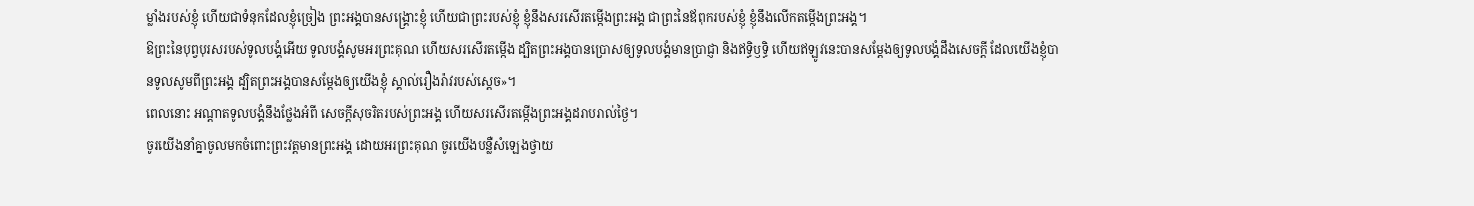ម្លាំងរបស់ខ្ញុំ ហើយជាទំនុកដែលខ្ញុំច្រៀង ព្រះអង្គបានសង្គ្រោះខ្ញុំ ហើយជាព្រះរបស់ខ្ញុំ ខ្ញុំនឹងសរសើរតម្កើងព្រះអង្គ ជាព្រះនៃឪពុករបស់ខ្ញុំ ខ្ញុំនឹងលើកតម្កើងព្រះអង្គ។
ឱព្រះនៃបុព្វបុរសរបស់ទូលបង្គំអើយ ទូលបង្គំសូមអរព្រះគុណ ហើយសរសើរតម្កើង ដ្បិតព្រះអង្គបានប្រោសឲ្យទូលបង្គំមានប្រាជ្ញា និងឥទ្ធិឫទ្ធិ ហើយឥឡូវនេះបានសម្ដែងឲ្យទូលបង្គំដឹងសេចក្ដី ដែលយើងខ្ញុំបានទូលសូមពីព្រះអង្គ ដ្បិតព្រះអង្គបានសម្ដែងឲ្យយើងខ្ញុំ ស្គាល់រឿងរ៉ាវរបស់ស្តេច»។
ពេលនោះ អណ្ដាតទូលបង្គំនឹងថ្លែងអំពី សេចក្ដីសុចរិតរបស់ព្រះអង្គ ហើយសរសើរតម្កើងព្រះអង្គដរាបរាល់ថ្ងៃ។
ចូរយើងនាំគ្នាចូលមកចំពោះព្រះវត្តមានព្រះអង្គ ដោយអរព្រះគុណ ចូរយើងបន្លឺសំឡេងថ្វាយ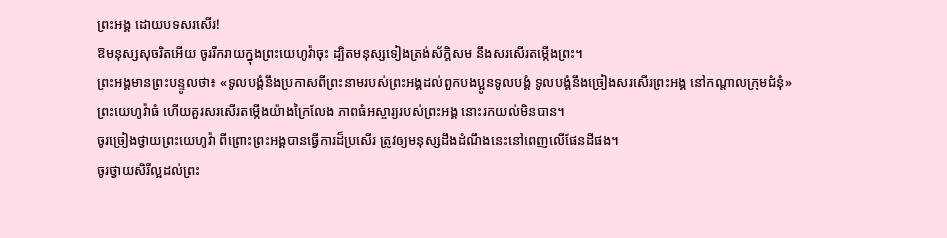ព្រះអង្គ ដោយបទសរសើរ!
ឱមនុស្សសុចរិតអើយ ចូររីករាយក្នុងព្រះយេហូវ៉ាចុះ ដ្បិតមនុស្សទៀងត្រង់ស័ក្ដិសម នឹងសរសើរតម្កើងព្រះ។
ព្រះអង្គមានព្រះបន្ទូលថា៖ «ទូលបង្គំនឹងប្រកាសពីព្រះនាមរបស់ព្រះអង្គដល់ពួកបងប្អូនទូលបង្គំ ទូលបង្គំនឹងច្រៀងសរសើរព្រះអង្គ នៅកណ្តាលក្រុមជំនុំ»
ព្រះយេហូវ៉ាធំ ហើយគួរសរសើរតម្កើងយ៉ាងក្រៃលែង ភាពធំអស្ចារ្យរបស់ព្រះអង្គ នោះរកយល់មិនបាន។
ចូរច្រៀងថ្វាយព្រះយេហូវ៉ា ពីព្រោះព្រះអង្គបានធ្វើការដ៏ប្រសើរ ត្រូវឲ្យមនុស្សដឹងដំណឹងនេះនៅពេញលើផែនដីផង។
ចូរថ្វាយសិរីល្អដល់ព្រះ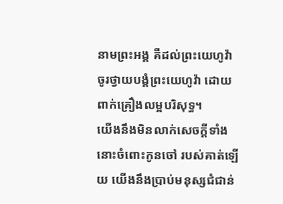នាមព្រះអង្គ គឺដល់ព្រះយេហូវ៉ា ចូរថ្វាយបង្គំព្រះយេហូវ៉ា ដោយពាក់គ្រឿងលម្អបរិសុទ្ធ។
យើងនឹងមិនលាក់សេចក្ដីទាំងនោះចំពោះកូនចៅ របស់គាត់ឡើយ យើងនឹងប្រាប់មនុស្សជំជាន់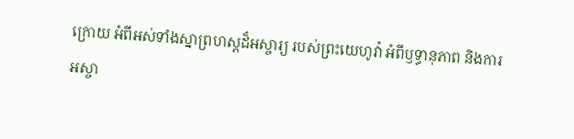ក្រោយ អំពីអស់ទាំងស្នាព្រហស្តដ៏អស្ចារ្យ របស់ព្រះយេហូវ៉ា អំពីឫទ្ធានុភាព និងការអស្ចា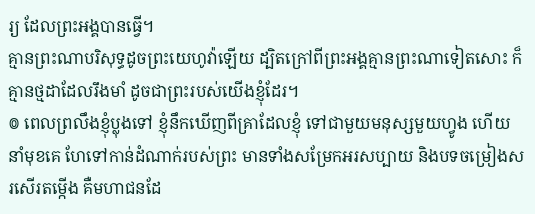រ្យ ដែលព្រះអង្គបានធ្វើ។
គ្មានព្រះណាបរិសុទ្ធដូចព្រះយេហូវ៉ាឡើយ ដ្បិតក្រៅពីព្រះអង្គគ្មានព្រះណាទៀតសោះ ក៏គ្មានថ្មដាដែលរឹងមាំ ដូចជាព្រះរបស់យើងខ្ញុំដែរ។
៙ ពេលព្រលឹងខ្ញុំប្លុងទៅ ខ្ញុំនឹកឃើញពីគ្រាដែលខ្ញុំ ទៅជាមួយមនុស្សមួយហ្វូង ហើយនាំមុខគេ ហែទៅកាន់ដំណាក់របស់ព្រះ មានទាំងសម្រែកអរសប្បាយ និងបទចម្រៀងសរសើរតម្កើង គឺមហាជនដែ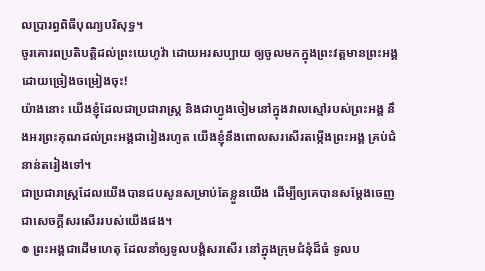លប្រារព្ធពិធីបុណ្យបរិសុទ្ធ។
ចូរគោរពប្រតិបត្តិដល់ព្រះយេហូវ៉ា ដោយអរសប្បាយ ឲ្យចូលមកក្នុងព្រះវត្តមានព្រះអង្គ ដោយច្រៀងចម្រៀងចុះ!
យ៉ាងនោះ យើងខ្ញុំដែលជាប្រជារាស្ត្រ និងជាហ្វូងចៀមនៅក្នុងវាលស្មៅរបស់ព្រះអង្គ នឹងអរព្រះគុណដល់ព្រះអង្គជារៀងរហូត យើងខ្ញុំនឹងពោលសរសើរតម្កើងព្រះអង្គ គ្រប់ជំនាន់តរៀងទៅ។
ជាប្រជារាស្ត្រដែលយើងបានជបសូនសម្រាប់តែខ្លួនយើង ដើម្បីឲ្យគេបានសម្ដែងចេញ ជាសេចក្ដីសរសើររបស់យើងផង។
៙ ព្រះអង្គជាដើមហេតុ ដែលនាំឲ្យទូលបង្គំសរសើរ នៅក្នុងក្រុមជំនុំដ៏ធំ ទូលប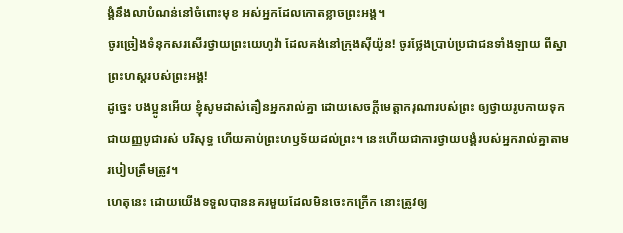ង្គំនឹងលាបំណន់នៅចំពោះមុខ អស់អ្នកដែលកោតខ្លាចព្រះអង្គ។
ចូរច្រៀងទំនុកសរសើរថ្វាយព្រះយេហូវ៉ា ដែលគង់នៅក្រុងស៊ីយ៉ូន! ចូរថ្លែងប្រាប់ប្រជាជនទាំងឡាយ ពីស្នាព្រះហស្តរបស់ព្រះអង្គ!
ដូច្នេះ បងប្អូនអើយ ខ្ញុំសូមដាស់តឿនអ្នករាល់គ្នា ដោយសេចក្តីមេត្តាករុណារបស់ព្រះ ឲ្យថ្វាយរូបកាយទុកជាយញ្ញបូជារស់ បរិសុទ្ធ ហើយគាប់ព្រះហឫទ័យដល់ព្រះ។ នេះហើយជាការថ្វាយបង្គំរបស់អ្នករាល់គ្នាតាមរបៀបត្រឹមត្រូវ។
ហេតុនេះ ដោយយើងទទួលបាននគរមួយដែលមិនចេះកក្រើក នោះត្រូវឲ្យ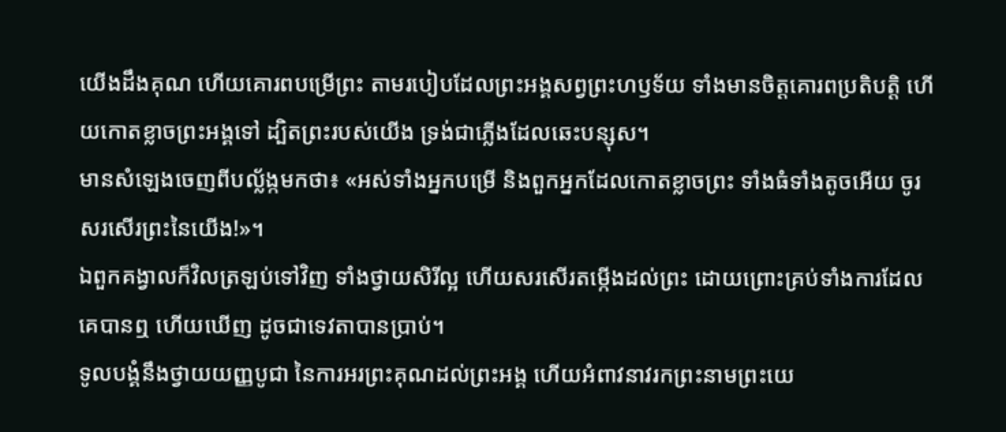យើងដឹងគុណ ហើយគោរពបម្រើព្រះ តាមរបៀបដែលព្រះអង្គសព្វព្រះហឫទ័យ ទាំងមានចិត្តគោរពប្រតិបត្តិ ហើយកោតខ្លាចព្រះអង្គទៅ ដ្បិតព្រះរបស់យើង ទ្រង់ជាភ្លើងដែលឆេះបន្សុស។
មានសំឡេងចេញពីបល្ល័ង្កមកថា៖ «អស់ទាំងអ្នកបម្រើ និងពួកអ្នកដែលកោតខ្លាចព្រះ ទាំងធំទាំងតូចអើយ ចូរសរសើរព្រះនៃយើង!»។
ឯពួកគង្វាលក៏វិលត្រឡប់ទៅវិញ ទាំងថ្វាយសិរីល្អ ហើយសរសើរតម្កើងដល់ព្រះ ដោយព្រោះគ្រប់ទាំងការដែលគេបានឮ ហើយឃើញ ដូចជាទេវតាបានប្រាប់។
ទូលបង្គំនឹងថ្វាយយញ្ញបូជា នៃការអរព្រះគុណដល់ព្រះអង្គ ហើយអំពាវនាវរកព្រះនាមព្រះយេ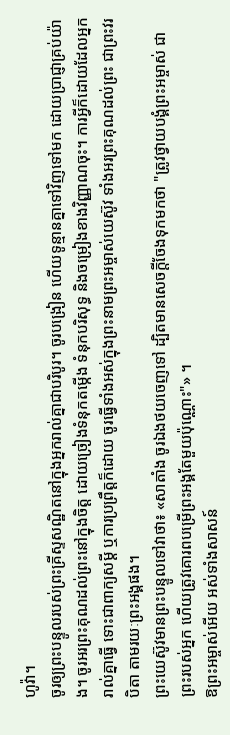ហូវ៉ា។
ចូរឲ្យព្រះបន្ទូលរបស់ព្រះគ្រីស្ទសណ្ឋិតនៅក្នុងអ្នករាល់គ្នាជាបរិបូរ។ ចូរបង្រៀន ហើយទូន្មានគ្នាទៅវិញទៅមក ដោយប្រាជ្ញាគ្រប់យ៉ាង។ ចូរអរព្រះគុណដល់ព្រះនៅក្នុងចិត្ត ដោយច្រៀងទំនុកតម្កើង ទំនុកបរិសុទ្ធ និងចម្រៀងខាងវិញ្ញាណចុះ។ ការអ្វីក៏ដោយដែលអ្នករាល់គ្នាធ្វើ ទោះជាពាក្យសម្ដី ឬការប្រព្រឹត្តក៏ដោយ ចូរធ្វើទាំងអស់ក្នុងព្រះនាមព្រះអម្ចាស់យេស៊ូវ ទាំងអរព្រះគុណដល់ព្រះ ជាព្រះវរបិតា តាមរយៈព្រះអង្គផង។
ព្រះយេស៊ូវមានព្រះបន្ទូលទៅវាថា៖ «សាតាំង ចូរឯងថយចេញទៅ ដ្បិតមានសេចក្តីចែងទុកមកថា "ត្រូវថ្វាយបង្គំព្រះអម្ចាស់ ជាព្រះរបស់អ្នក ហើយត្រូវគោរពបម្រើព្រះអង្គតែមួយប៉ុណ្ណោះ"» ។
ឱព្រះអម្ចាស់អើយ អស់ទាំងសាសន៍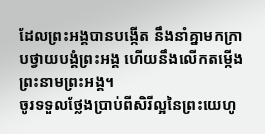ដែលព្រះអង្គបានបង្កើត នឹងនាំគ្នាមកក្រាបថ្វាយបង្គំព្រះអង្គ ហើយនឹងលើកតម្កើងព្រះនាមព្រះអង្គ។
ចូរទទួលថ្លែងប្រាប់ពីសិរីល្អនៃព្រះយេហូ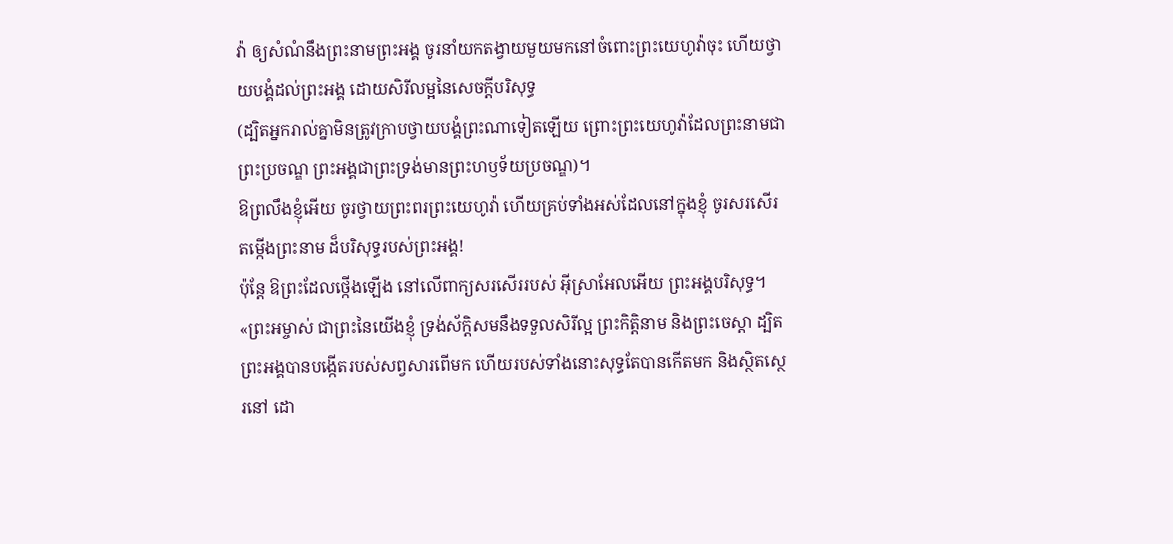វ៉ា ឲ្យសំណំនឹងព្រះនាមព្រះអង្គ ចូរនាំយកតង្វាយមួយមកនៅចំពោះព្រះយេហូវ៉ាចុះ ហើយថ្វាយបង្គំដល់ព្រះអង្គ ដោយសិរីលម្អនៃសេចក្ដីបរិសុទ្ធ
(ដ្បិតអ្នករាល់គ្នាមិនត្រូវក្រាបថ្វាយបង្គំព្រះណាទៀតឡើយ ព្រោះព្រះយេហូវ៉ាដែលព្រះនាមជាព្រះប្រចណ្ឌ ព្រះអង្គជាព្រះទ្រង់មានព្រះហឫទ័យប្រចណ្ឌ)។
ឱព្រលឹងខ្ញុំអើយ ចូរថ្វាយព្រះពរព្រះយេហូវ៉ា ហើយគ្រប់ទាំងអស់ដែលនៅក្នុងខ្ញុំ ចូរសរសើរតម្កើងព្រះនាម ដ៏បរិសុទ្ធរបស់ព្រះអង្គ!
ប៉ុន្តែ ឱព្រះដែលថ្កើងឡើង នៅលើពាក្យសរសើររបស់ អ៊ីស្រាអែលអើយ ព្រះអង្គបរិសុទ្ធ។
«ព្រះអម្ចាស់ ជាព្រះនៃយើងខ្ញុំ ទ្រង់ស័ក្តិសមនឹងទទួលសិរីល្អ ព្រះកិត្តិនាម និងព្រះចេស្តា ដ្បិតព្រះអង្គបានបង្កើតរបស់សព្វសារពើមក ហើយរបស់ទាំងនោះសុទ្ធតែបានកើតមក និងស្ថិតស្ថេរនៅ ដោ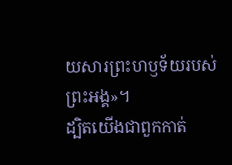យសារព្រះហឫទ័យរបស់ព្រះអង្គ»។
ដ្បិតយើងជាពួកកាត់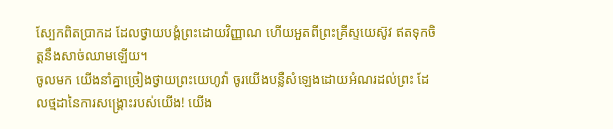ស្បែកពិតប្រាកដ ដែលថ្វាយបង្គំព្រះដោយវិញ្ញាណ ហើយអួតពីព្រះគ្រីស្ទយេស៊ូវ ឥតទុកចិត្តនឹងសាច់ឈាមឡើយ។
ចូលមក យើងនាំគ្នាច្រៀងថ្វាយព្រះយេហូវ៉ា ចូរយើងបន្លឺសំឡេងដោយអំណរដល់ព្រះ ដែលថ្មដានៃការសង្គ្រោះរបស់យើង! យើង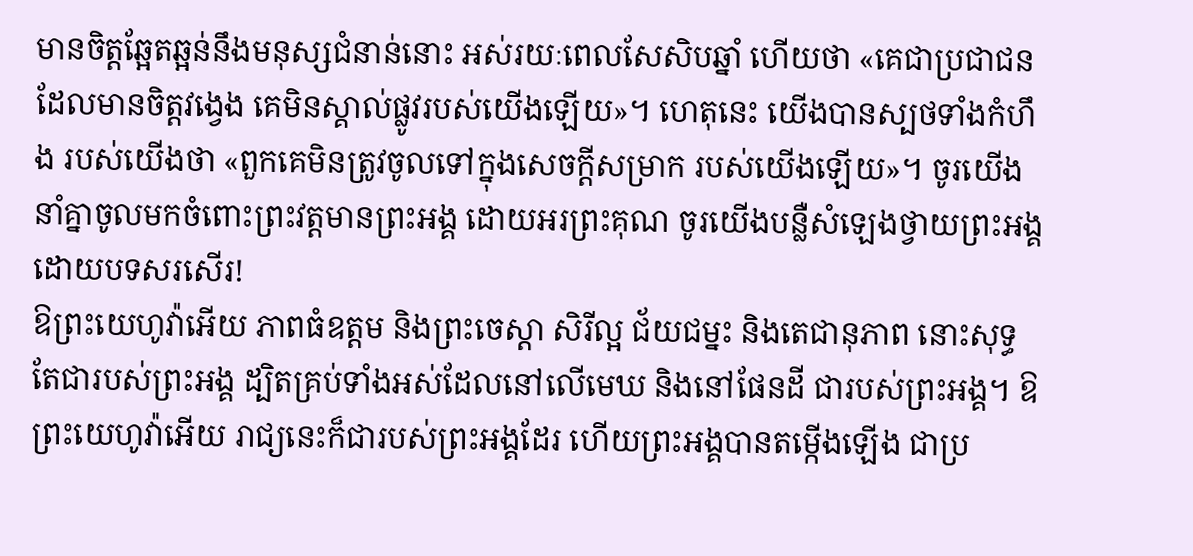មានចិត្តឆ្អែតឆ្អន់នឹងមនុស្សជំនាន់នោះ អស់រយៈពេលសែសិបឆ្នាំ ហើយថា «គេជាប្រជាជនដែលមានចិត្តវង្វេង គេមិនស្គាល់ផ្លូវរបស់យើងឡើយ»។ ហេតុនេះ យើងបានស្បថទាំងកំហឹង របស់យើងថា «ពួកគេមិនត្រូវចូលទៅក្នុងសេចក្ដីសម្រាក របស់យើងឡើយ»។ ចូរយើងនាំគ្នាចូលមកចំពោះព្រះវត្តមានព្រះអង្គ ដោយអរព្រះគុណ ចូរយើងបន្លឺសំឡេងថ្វាយព្រះអង្គ ដោយបទសរសើរ!
ឱព្រះយេហូវ៉ាអើយ ភាពធំឧត្ដម និងព្រះចេស្តា សិរីល្អ ជ័យជម្នះ និងតេជានុភាព នោះសុទ្ធតែជារបស់ព្រះអង្គ ដ្បិតគ្រប់ទាំងអស់ដែលនៅលើមេឃ និងនៅផែនដី ជារបស់ព្រះអង្គ។ ឱព្រះយេហូវ៉ាអើយ រាជ្យនេះក៏ជារបស់ព្រះអង្គដែរ ហើយព្រះអង្គបានតម្កើងឡើង ជាប្រ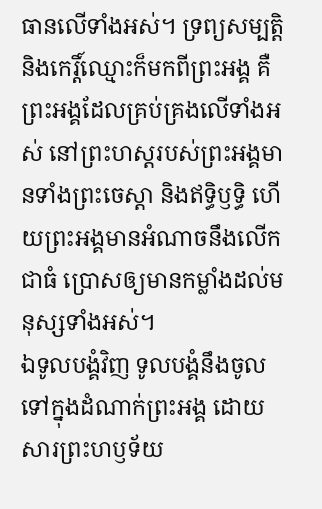ធានលើទាំងអស់។ ទ្រព្យសម្បត្តិ និងកេរ្តិ៍ឈ្មោះក៏មកពីព្រះអង្គ គឺព្រះអង្គដែលគ្រប់គ្រងលើទាំងអស់ នៅព្រះហស្តរបស់ព្រះអង្គមានទាំងព្រះចេស្តា និងឥទ្ធិឫទ្ធិ ហើយព្រះអង្គមានអំណាចនឹងលើកជាធំ ប្រោសឲ្យមានកម្លាំងដល់មនុស្សទាំងអស់។
ឯទូលបង្គំវិញ ទូលបង្គំនឹងចូល ទៅក្នុងដំណាក់ព្រះអង្គ ដោយសារព្រះហឫទ័យ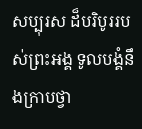សប្បុរស ដ៏បរិបូររបស់ព្រះអង្គ ទូលបង្គំនឹងក្រាបថ្វា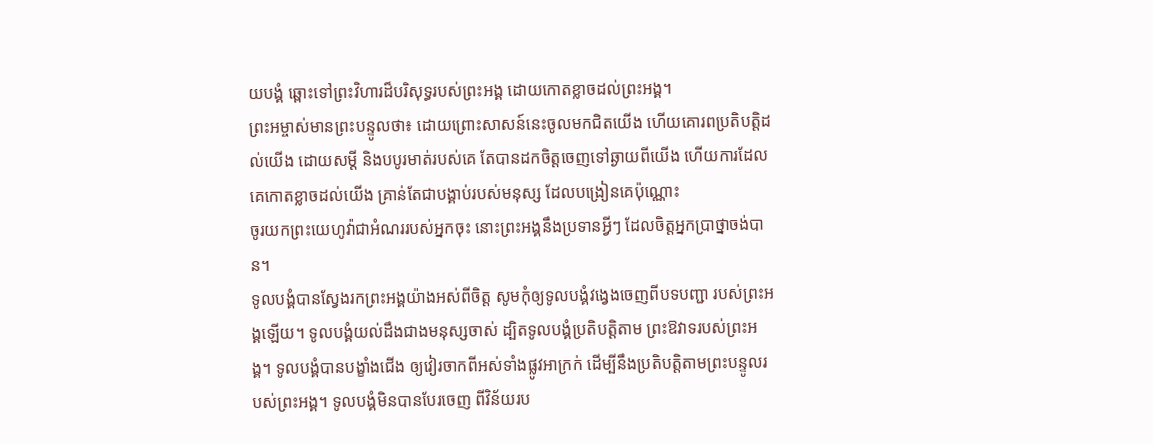យបង្គំ ឆ្ពោះទៅព្រះវិហារដ៏បរិសុទ្ធរបស់ព្រះអង្គ ដោយកោតខ្លាចដល់ព្រះអង្គ។
ព្រះអម្ចាស់មានព្រះបន្ទូលថា៖ ដោយព្រោះសាសន៍នេះចូលមកជិតយើង ហើយគោរពប្រតិបត្តិដល់យើង ដោយសម្ដី និងបបូរមាត់របស់គេ តែបានដកចិត្តចេញទៅឆ្ងាយពីយើង ហើយការដែលគេកោតខ្លាចដល់យើង គ្រាន់តែជាបង្គាប់របស់មនុស្ស ដែលបង្រៀនគេប៉ុណ្ណោះ
ចូរយកព្រះយេហូវ៉ាជាអំណររបស់អ្នកចុះ នោះព្រះអង្គនឹងប្រទានអ្វីៗ ដែលចិត្តអ្នកប្រាថ្នាចង់បាន។
ទូលបង្គំបានស្វែងរកព្រះអង្គយ៉ាងអស់ពីចិត្ត សូមកុំឲ្យទូលបង្គំវង្វេងចេញពីបទបញ្ជា របស់ព្រះអង្គឡើយ។ ទូលបង្គំយល់ដឹងជាងមនុស្សចាស់ ដ្បិតទូលបង្គំប្រតិបត្តិតាម ព្រះឱវាទរបស់ព្រះអង្គ។ ទូលបង្គំបានបង្ខាំងជើង ឲ្យវៀរចាកពីអស់ទាំងផ្លូវអាក្រក់ ដើម្បីនឹងប្រតិបត្តិតាមព្រះបន្ទូលរបស់ព្រះអង្គ។ ទូលបង្គំមិនបានបែរចេញ ពីវិន័យរប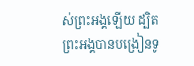ស់ព្រះអង្គឡើយ ដ្បិតព្រះអង្គបានបង្រៀនទូ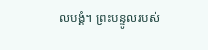លបង្គំ។ ព្រះបន្ទូលរបស់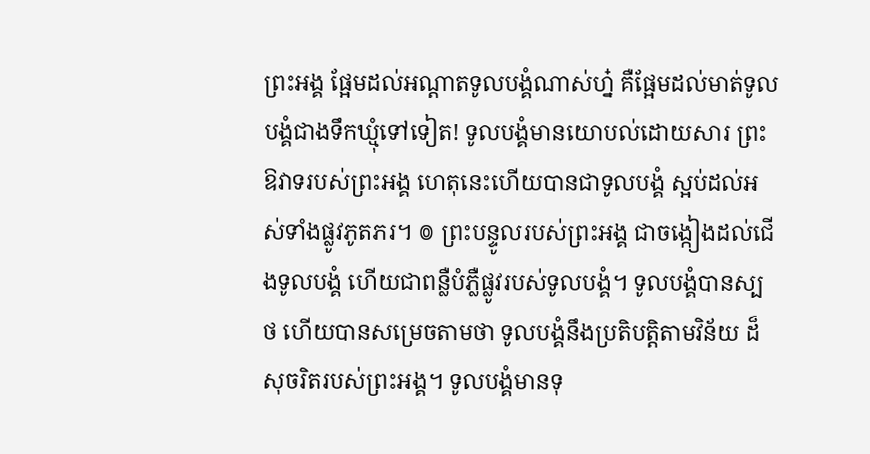ព្រះអង្គ ផ្អែមដល់អណ្ដាតទូលបង្គំណាស់ហ្ន៎ គឺផ្អែមដល់មាត់ទូលបង្គំជាងទឹកឃ្មុំទៅទៀត! ទូលបង្គំមានយោបល់ដោយសារ ព្រះឱវាទរបស់ព្រះអង្គ ហេតុនេះហើយបានជាទូលបង្គំ ស្អប់ដល់អស់ទាំងផ្លូវភូតភរ។ ៙ ព្រះបន្ទូលរបស់ព្រះអង្គ ជាចង្កៀងដល់ជើងទូលបង្គំ ហើយជាពន្លឺបំភ្លឺផ្លូវរបស់ទូលបង្គំ។ ទូលបង្គំបានស្បថ ហើយបានសម្រេចតាមថា ទូលបង្គំនឹងប្រតិបត្តិតាមវិន័យ ដ៏សុចរិតរបស់ព្រះអង្គ។ ទូលបង្គំមានទុ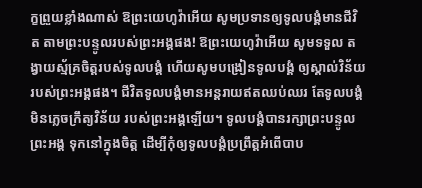ក្ខព្រួយខ្លាំងណាស់ ឱព្រះយេហូវ៉ាអើយ សូមប្រទានឲ្យទូលបង្គំមានជីវិត តាមព្រះបន្ទូលរបស់ព្រះអង្គផង! ឱព្រះយេហូវ៉ាអើយ សូមទទួល តង្វាយស្ម័គ្រចិត្តរបស់ទូលបង្គំ ហើយសូមបង្រៀនទូលបង្គំ ឲ្យស្គាល់វិន័យរបស់ព្រះអង្គផង។ ជីវិតទូលបង្គំមានអន្តរាយឥតឈប់ឈរ តែទូលបង្គំមិនភ្លេចក្រឹត្យវិន័យ របស់ព្រះអង្គឡើយ។ ទូលបង្គំបានរក្សាព្រះបន្ទូលព្រះអង្គ ទុកនៅក្នុងចិត្ត ដើម្បីកុំឲ្យទូលបង្គំប្រព្រឹត្តអំពើបាប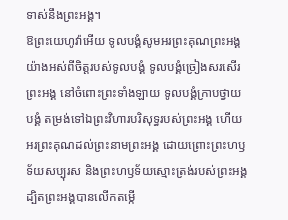ទាស់នឹងព្រះអង្គ។
ឱព្រះយេហូវ៉ាអើយ ទូលបង្គំសូមអរព្រះគុណព្រះអង្គ យ៉ាងអស់ពីចិត្តរបស់ទូលបង្គំ ទូលបង្គំច្រៀងសរសើរព្រះអង្គ នៅចំពោះព្រះទាំងឡាយ ទូលបង្គំក្រាបថ្វាយបង្គំ តម្រង់ទៅឯព្រះវិហារបរិសុទ្ធរបស់ព្រះអង្គ ហើយអរព្រះគុណដល់ព្រះនាមព្រះអង្គ ដោយព្រោះព្រះហឫទ័យសប្បុរស និងព្រះហឫទ័យស្មោះត្រង់របស់ព្រះអង្គ ដ្បិតព្រះអង្គបានលើកតម្កើ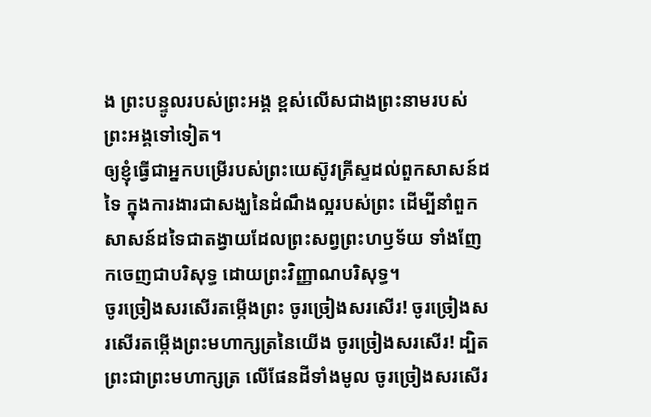ង ព្រះបន្ទូលរបស់ព្រះអង្គ ខ្ពស់លើសជាងព្រះនាមរបស់ព្រះអង្គទៅទៀត។
ឲ្យខ្ញុំធ្វើជាអ្នកបម្រើរបស់ព្រះយេស៊ូវគ្រីស្ទដល់ពួកសាសន៍ដទៃ ក្នុងការងារជាសង្ឃនៃដំណឹងល្អរបស់ព្រះ ដើម្បីនាំពួកសាសន៍ដទៃជាតង្វាយដែលព្រះសព្វព្រះហឫទ័យ ទាំងញែកចេញជាបរិសុទ្ធ ដោយព្រះវិញ្ញាណបរិសុទ្ធ។
ចូរច្រៀងសរសើរតម្កើងព្រះ ចូរច្រៀងសរសើរ! ចូរច្រៀងសរសើរតម្កើងព្រះមហាក្សត្រនៃយើង ចូរច្រៀងសរសើរ! ដ្បិតព្រះជាព្រះមហាក្សត្រ លើផែនដីទាំងមូល ចូរច្រៀងសរសើរ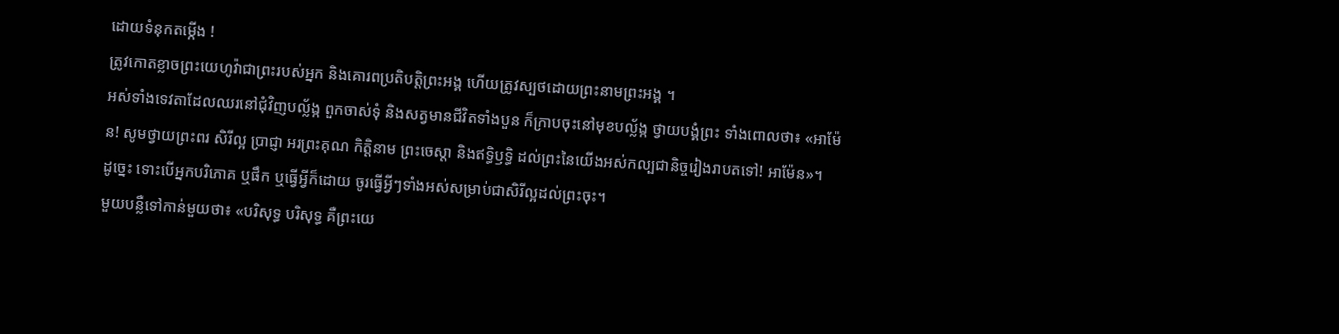ដោយទំនុកតម្កើង !
ត្រូវកោតខ្លាចព្រះយេហូវ៉ាជាព្រះរបស់អ្នក និងគោរពប្រតិបត្តិព្រះអង្គ ហើយត្រូវស្បថដោយព្រះនាមព្រះអង្គ ។
អស់ទាំងទេវតាដែលឈរនៅជុំវិញបល្ល័ង្ក ពួកចាស់ទុំ និងសត្វមានជីវិតទាំងបួន ក៏ក្រាបចុះនៅមុខបល្ល័ង្ក ថ្វាយបង្គំព្រះ ទាំងពោលថា៖ «អាម៉ែន! សូមថ្វាយព្រះពរ សិរីល្អ ប្រាជ្ញា អរព្រះគុណ កិត្តិនាម ព្រះចេស្តា និងឥទ្ធិឫទ្ធិ ដល់ព្រះនៃយើងអស់កល្បជានិច្ចរៀងរាបតទៅ! អាម៉ែន»។
ដូច្នេះ ទោះបើអ្នកបរិភោគ ឬផឹក ឬធ្វើអ្វីក៏ដោយ ចូរធ្វើអ្វីៗទាំងអស់សម្រាប់ជាសិរីល្អដល់ព្រះចុះ។
មួយបន្លឺទៅកាន់មួយថា៖ «បរិសុទ្ធ បរិសុទ្ធ គឺព្រះយេ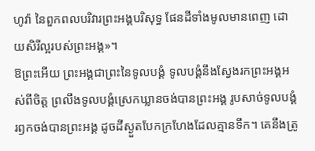ហូវ៉ា នៃពួកពលបរិវារព្រះអង្គបរិសុទ្ធ ផែនដីទាំងមូលមានពេញ ដោយសិរីល្អរបស់ព្រះអង្គ»។
ឱព្រះអើយ ព្រះអង្គជាព្រះនៃទូលបង្គំ ទូលបង្គំនឹងស្វែងរកព្រះអង្គអស់ពីចិត្ត ព្រលឹងទូលបង្គំស្រេកឃ្លានចង់បានព្រះអង្គ រូបសាច់ទូលបង្គំរឭកចង់បានព្រះអង្គ ដូចដីស្ងួតបែកក្រហែងដែលគ្មានទឹក។ គេនឹងត្រូ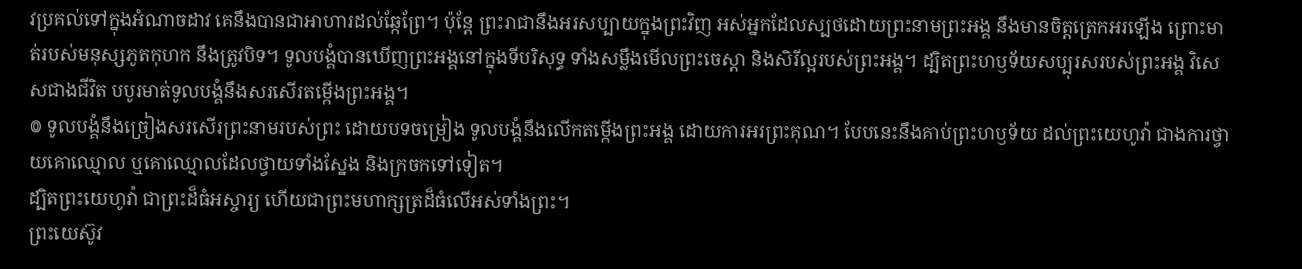វប្រគល់ទៅក្នុងអំណាចដាវ គេនឹងបានជាអាហារដល់ឆ្កែព្រែ។ ប៉ុន្តែ ព្រះរាជានឹងអរសប្បាយក្នុងព្រះវិញ អស់អ្នកដែលស្បថដោយព្រះនាមព្រះអង្គ នឹងមានចិត្តត្រេកអរឡើង ព្រោះមាត់របស់មនុស្សភូតកុហក នឹងត្រូវបិទ។ ទូលបង្គំបានឃើញព្រះអង្គនៅក្នុងទីបរិសុទ្ធ ទាំងសម្លឹងមើលព្រះចេស្ដា និងសិរីល្អរបស់ព្រះអង្គ។ ដ្បិតព្រះហឫទ័យសប្បុរសរបស់ព្រះអង្គ វិសេសជាងជីវិត បបូរមាត់ទូលបង្គំនឹងសរសើរតម្កើងព្រះអង្គ។
៙ ទូលបង្គំនឹងច្រៀងសរសើរព្រះនាមរបស់ព្រះ ដោយបទចម្រៀង ទូលបង្គំនឹងលើកតម្កើងព្រះអង្គ ដោយការអរព្រះគុណ។ បែបនេះនឹងគាប់ព្រះហឫទ័យ ដល់ព្រះយេហូវ៉ា ជាងការថ្វាយគោឈ្មោល ឬគោឈ្មោលដែលថ្វាយទាំងស្នែង និងក្រចកទៅទៀត។
ដ្បិតព្រះយេហូវ៉ា ជាព្រះដ៏ធំអស្ចារ្យ ហើយជាព្រះមហាក្សត្រដ៏ធំលើអស់ទាំងព្រះ។
ព្រះយេស៊ូវ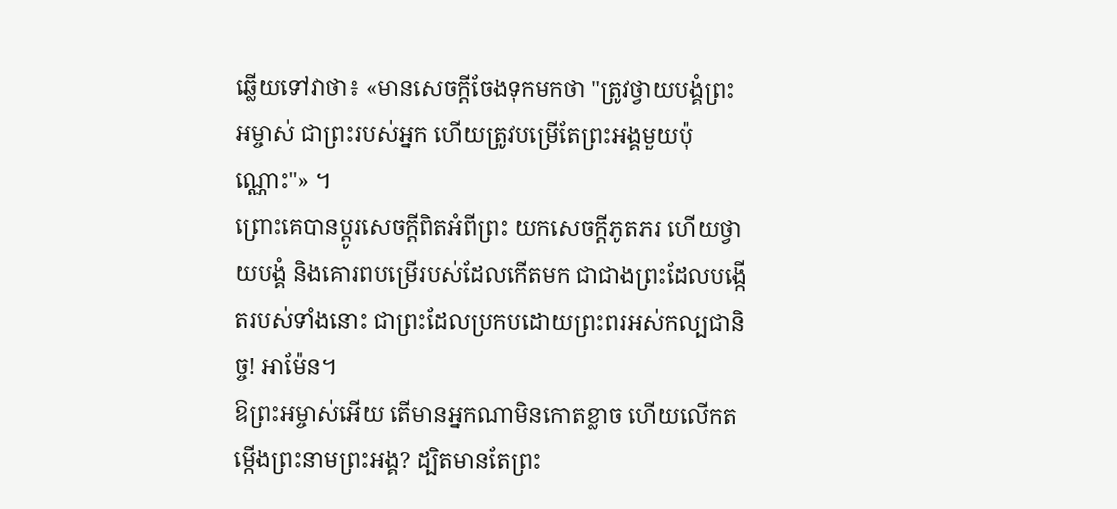ឆ្លើយទៅវាថា៖ «មានសេចក្តីចែងទុកមកថា "ត្រូវថ្វាយបង្គំព្រះអម្ចាស់ ជាព្រះរបស់អ្នក ហើយត្រូវបម្រើតែព្រះអង្គមួយប៉ុណ្ណោះ"» ។
ព្រោះគេបានប្ដូរសេចក្តីពិតអំពីព្រះ យកសេចក្តីភូតភរ ហើយថ្វាយបង្គំ និងគោរពបម្រើរបស់ដែលកើតមក ជាជាងព្រះដែលបង្កើតរបស់ទាំងនោះ ជាព្រះដែលប្រកបដោយព្រះពរអស់កល្បជានិច្ច! អាម៉ែន។
ឱព្រះអម្ចាស់អើយ តើមានអ្នកណាមិនកោតខ្លាច ហើយលើកតម្កើងព្រះនាមព្រះអង្គ? ដ្បិតមានតែព្រះ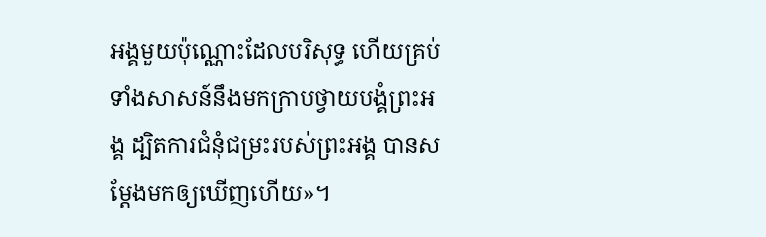អង្គមួយប៉ុណ្ណោះដែលបរិសុទ្ធ ហើយគ្រប់ទាំងសាសន៍នឹងមកក្រាបថ្វាយបង្គំព្រះអង្គ ដ្បិតការជំនុំជម្រះរបស់ព្រះអង្គ បានសម្តែងមកឲ្យឃើញហើយ»។